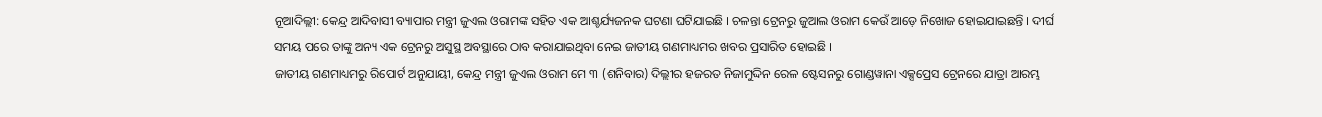ନୂଆଦିଲ୍ଲୀ: କେନ୍ଦ୍ର ଆଦିବାସୀ ବ୍ୟାପାର ମନ୍ତ୍ରୀ ଜୁଏଲ ଓରାମଙ୍କ ସହିତ ଏକ ଆଶ୍ଚର୍ଯ୍ୟଜନକ ଘଟଣା ଘଟିଯାଇଛି । ଚଳନ୍ତା ଟ୍ରେନରୁ ଜୁଆଲ ଓରାମ କେଉଁ ଆଡ଼େ ନିଖୋଜ ହୋଇଯାଇଛନ୍ତି । ଦୀର୍ଘ ସମୟ ପରେ ତାଙ୍କୁ ଅନ୍ୟ ଏକ ଟ୍ରେନରୁ ଅସୁସ୍ଥ ଅବସ୍ଥାରେ ଠାବ କରାଯାଇଥିବା ନେଇ ଜାତୀୟ ଗଣମାଧ୍ୟମର ଖବର ପ୍ରସାରିତ ହୋଇଛି ।
ଜାତୀୟ ଗଣମାଧ୍ୟମରୁ ରିପୋର୍ଟ ଅନୁଯାୟୀ, କେନ୍ଦ୍ର ମନ୍ତ୍ରୀ ଜୁଏଲ ଓରାମ ମେ ୩ (ଶନିବାର) ଦିଲ୍ଲୀର ହଜରତ ନିଜାମୁଦ୍ଦିନ ରେଳ ଷ୍ଟେସନରୁ ଗୋଣ୍ଡୱାନା ଏକ୍ସପ୍ରେସ ଟ୍ରେନରେ ଯାତ୍ରା ଆରମ୍ଭ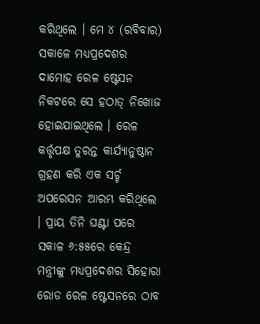କରିଥିଲେ । ମେ ୪ (ରବିବାର) ସକାଳେ ମଧ୍ୟପ୍ରଦେଶର ଦାମୋହ ରେଳ ଷ୍ଟେସନ ନିକଟରେ ସେ ହଠାତ୍ ନିଖୋଜ ହୋଇଯାଇଥିଲେ । ରେଳ କର୍ତ୍ତୃପକ୍ଷ ତୁରନ୍ତ କାର୍ଯ୍ୟାନୁଷ୍ଠାନ ଗ୍ରହଣ କରି ଏକ ସର୍ଚ୍ଚ ଅପରେସନ ଆରମ୍ଭ କରିଥିଲେ । ପ୍ରାୟ ତିନି ଘଣ୍ଟା ପରେ ସକାଳ ୬:୫୫ରେ କେନ୍ଦ୍ର ମନ୍ତ୍ରୀଙ୍କୁ ମଧ୍ୟପ୍ରଦେଶର ସିହୋରା ରୋଡ ରେଳ ଷ୍ଟେସନରେ ଠାବ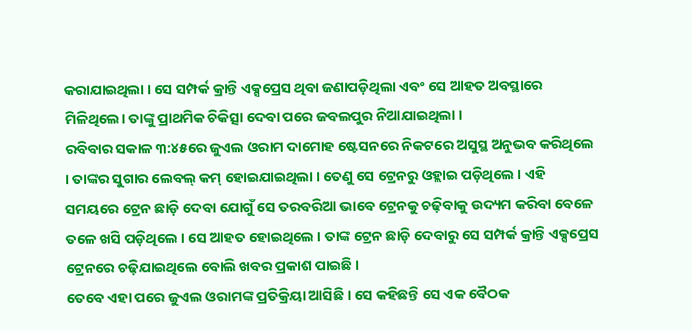କରାଯାଇଥିଲା । ସେ ସମ୍ପର୍କ କ୍ରାନ୍ତି ଏକ୍ସପ୍ରେସ ଥିବା ଜଣାପଡ଼ିଥିଲା ଏବଂ ସେ ଆହତ ଅବସ୍ଥାରେ ମିଳିଥିଲେ। ତାଙ୍କୁ ପ୍ରାଥମିକ ଚିକିତ୍ସା ଦେବା ପରେ ଜବଲପୁର ନିଆଯାଇଥିଲା ।
ରବିବାର ସକାଳ ୩:୪୫ରେ ଜୁଏଲ ଓରାମ ଦାମୋହ ଷ୍ଟେସନରେ ନିକଟରେ ଅସୁସ୍ଥ ଅନୁଭବ କରିଥିଲେ । ତାଙ୍କର ସୁଗାର ଲେବଲ୍ କମ୍ ହୋଇଯାଇଥିଲା । ତେଣୁ ସେ ଟ୍ରେନରୁ ଓହ୍ଲାଇ ପଡ଼ିଥିଲେ । ଏହି ସମୟରେ ଟ୍ରେନ ଛାଡ଼ି ଦେବା ଯୋଗୁଁ ସେ ତରବରିଆ ଭାବେ ଟ୍ରେନକୁ ଚଢ଼ିବାକୁ ଉଦ୍ୟମ କରିବା ବେଳେ ତଳେ ଖସି ପଡ଼ିଥିଲେ । ସେ ଆହତ ହୋଇଥିଲେ । ତାଙ୍କ ଟ୍ରେନ ଛାଡ଼ି ଦେବାରୁ ସେ ସମ୍ପର୍କ କ୍ରାନ୍ତି ଏକ୍ସପ୍ରେସ ଟ୍ରେନରେ ଚଢ଼ିଯାଇଥିଲେ ବୋଲି ଖବର ପ୍ରକାଶ ପାଇଛି ।
ତେବେ ଏହା ପରେ ଜୁଏଲ ଓରାମଙ୍କ ପ୍ରତିକ୍ରିୟା ଆସିଛି । ସେ କହିଛନ୍ତି ସେ ଏକ ବୈଠକ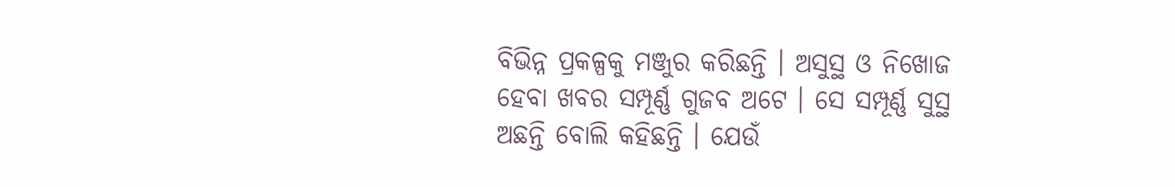ବିଭିନ୍ନ ପ୍ରକଳ୍ପକୁ ମଞ୍ଜୁର କରିଛନ୍ତି । ଅସୁସ୍ଥ ଓ ନିଖୋଜ ହେବା ଖବର ସମ୍ପୂର୍ଣ୍ଣ ଗୁଜବ ଅଟେ । ସେ ସମ୍ପୂର୍ଣ୍ଣ ସୁସ୍ଥ ଅଛନ୍ତି ବୋଲି କହିଛନ୍ତି । ଯେଉଁ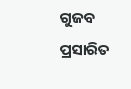ଗୁଜବ ପ୍ରସାରିତ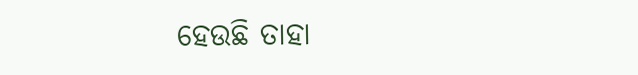ହେଉଛି ତାହା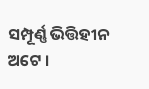ସମ୍ପୂର୍ଣ୍ଣ ଭିତ୍ତିହୀନ ଅଟେ ।